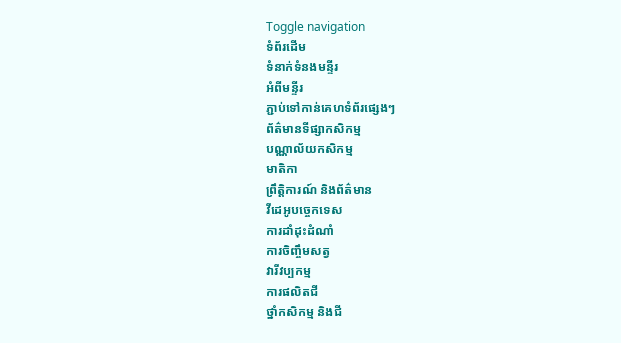Toggle navigation
ទំព័រដើម
ទំនាក់ទំនងមន្ទីរ
អំពីមន្ទីរ
ភ្ជាប់ទៅកាន់គេហទំព័រផ្សេងៗ
ព័ត៌មានទីផ្សាកសិកម្ម
បណ្ណាល័យកសិកម្ម
មាតិកា
ព្រឹត្តិការណ៍ និងព័ត៌មាន
វីដេអូបច្ចេកទេស
ការដាំដុះដំណាំ
ការចិញ្ចឹមសត្វ
វារីវប្បកម្ម
ការផលិតជី
ថ្នាំកសិកម្ម និងជី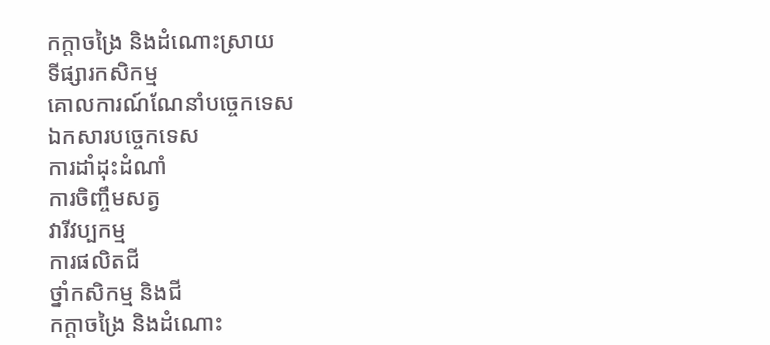កក្តាចង្រៃ និងដំណោះស្រាយ
ទីផ្សារកសិកម្ម
គោលការណ៍ណែនាំបច្ចេកទេស
ឯកសារបច្ចេកទេស
ការដាំដុះដំណាំ
ការចិញ្ចឹមសត្វ
វារីវប្បកម្ម
ការផលិតជី
ថ្នាំកសិកម្ម និងជី
កក្តាចង្រៃ និងដំណោះ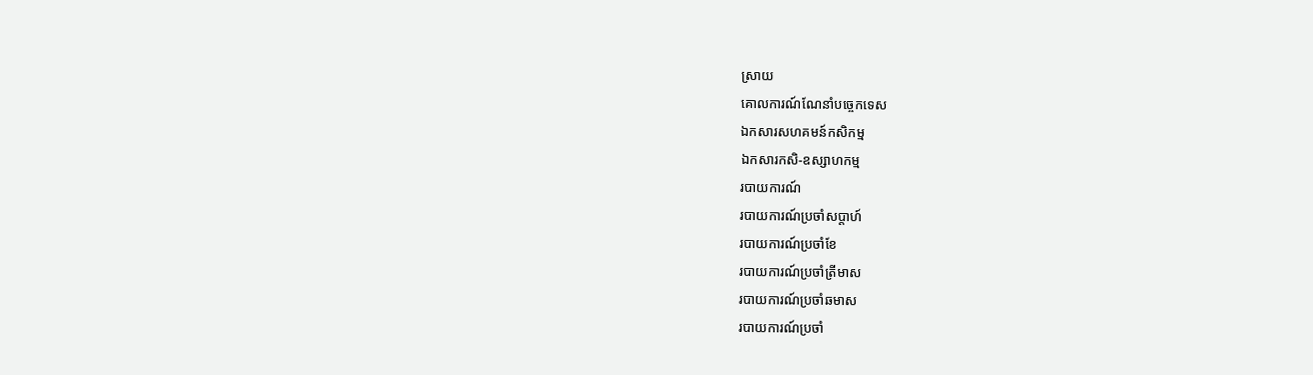ស្រាយ
គោលការណ៍ណែនាំបច្ចេកទេស
ឯកសារសហគមន៍កសិកម្ម
ឯកសារកសិ-ឧស្សាហកម្ម
របាយការណ៍
របាយការណ៍ប្រចាំសប្តាហ៍
របាយការណ៍ប្រចាំខែ
របាយការណ៍ប្រចាំត្រីមាស
របាយការណ៍ប្រចាំឆមាស
របាយការណ៍ប្រចាំ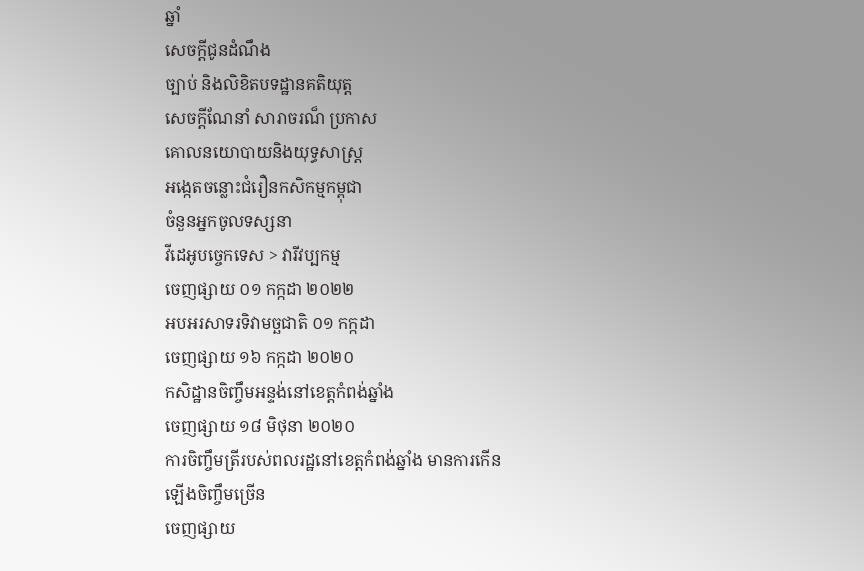ឆ្នាំ
សេចក្តីជូនដំណឹង
ច្បាប់ និងលិខិតបទដ្ឋានគតិយុត្ត
សេចក្តីណែនាំ សារាចរណ៏ ប្រកាស
គោលនយោបាយនិងយុទ្ធសាស្ត្រ
អង្កេតចន្លោះជំរឿនកសិកម្មកម្ពុជា
ចំនួនអ្នកចូលទស្សនា
វីដេអូបច្ចេកទេស > វារីវប្បកម្ម
ចេញផ្សាយ ០១ កក្កដា ២០២២
អបអរសាទរទិវាមច្ឆជាតិ ០១ កក្កដា
ចេញផ្សាយ ១៦ កក្កដា ២០២០
កសិដ្ឋានចិញ្ចឹមអន្ទង់នៅខេត្តកំពង់ឆ្នាំង
ចេញផ្សាយ ១៨ មិថុនា ២០២០
ការចិញ្ចឹមត្រីរបស់ពលរដ្ឋនៅខេត្តកំពង់ឆ្នាំង មានការកើនឡើងចិញ្ចឹមច្រើន
ចេញផ្សាយ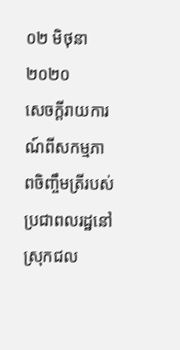០២ មិថុនា ២០២០
សេចក្តីរាយការណ៍ពីសកម្មភាពចិញ្ចឹមត្រីរបស់ប្រជាពលរដ្ឋនៅស្រុកជល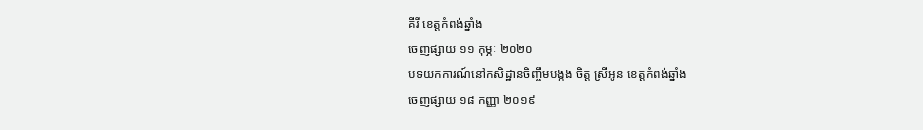គីរី ខេត្តកំពង់ឆ្នាំង
ចេញផ្សាយ ១១ កុម្ភៈ ២០២០
បទយកការណ៍នៅកសិដ្ឋានចិញ្ចឹមបង្កង ចិត្ត ស្រីអូន ខេត្តកំពង់ឆ្នាំង
ចេញផ្សាយ ១៨ កញ្ញា ២០១៩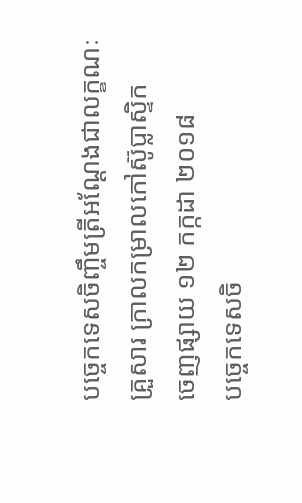បច្ចេកទេសចិញ្ចឹមត្រីអណ្តែងជាលក្ខណៈគ្រួសារ ក្រាលកម្រាលកៅស៊ូប្លាស្ទិក
ចេញផ្សាយ ១២ កក្កដា ២០១៨
បច្ចេកទេសចិ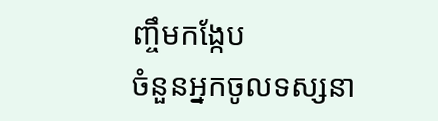ញ្ចឹមកង្កែប
ចំនួនអ្នកចូលទស្សនា